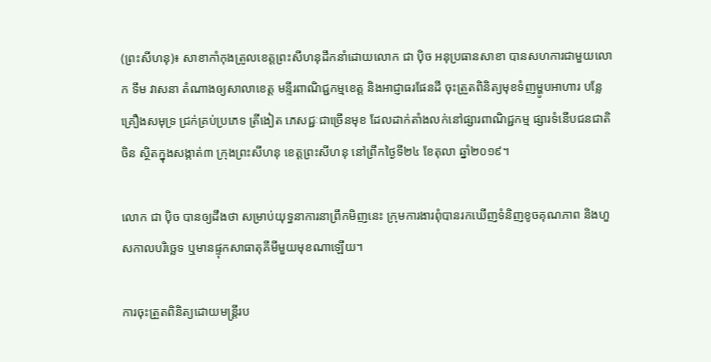(ព្រះសីហនុ)៖ សាខាកាំកុងត្រូលខេត្តព្រះសីហនុដឹកនាំដោយលោក ជា ប៉ិច អនុប្រធានសាខា បានសហការជាមួយលោក ទឹម វាសនា តំណាងឲ្យសាលាខេត្ត មន្ទីរពាណិជ្ជកម្មខេត្ត និងអាជ្ញាធរផែនដី ចុះត្រួតពិនិត្យមុខទំញម្ហូបអាហារ បន្លែគ្រឿងសមុទ្រ ជ្រក់គ្រប់ប្រភេទ ត្រីងៀត ភេសជ្ជៈជាច្រើនមុខ ដែលដាក់តាំងលក់នៅផ្សារពាណិជ្ជកម្ម ផ្សារទំនើបជនជាតិចិន ស្ថិតក្នុងសង្កាត់៣ ក្រុងព្រះសីហនុ ខេត្តព្រះសីហនុ នៅព្រឹកថ្ងៃទី២៤ ខែតុលា ឆ្នាំ២០១៩។

លោក ជា ប៉ិច បានឲ្យដឹងថា សម្រាប់យុទ្ធនាការនាព្រឹកមិញនេះ ក្រុមការងារពុំបានរកឃើញទំនិញខូចគុណភាព និងហួសកាលបរិច្ឆេទ ឬមានផ្ទុកសាធាតុគីមីមួយមុខណាឡើយ។

ការចុះត្រួតពិនិត្យដោយមន្រ្តីរប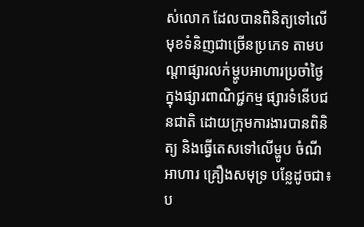ស់លោក ដែលបានពិនិត្យទៅលើមុខទំនិញជាច្រើនប្រភេទ តាមបណ្តាផ្សារលក់ម្ហូបអាហារប្រចាំថ្ងៃ ក្នុងផ្សារពាណិជ្ជកម្ម ផ្សារទំនើបជនជាតិ ដោយក្រុមការងារបានពិនិត្យ និងធ្វើតេសទៅលើម្ហូប ចំណីអាហារ គ្រឿងសមុទ្រ បន្លែដូចជា៖ ប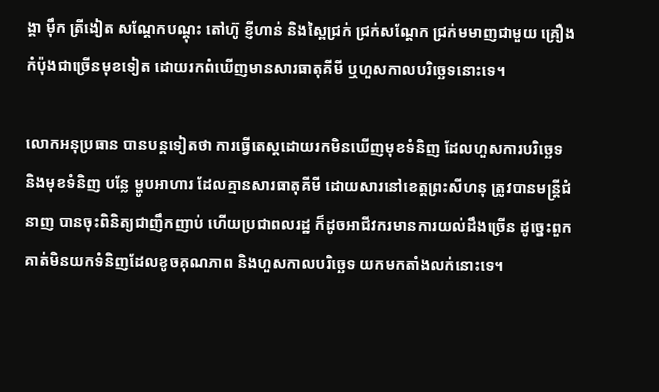ង្គា ម៉ឹក ត្រីងៀត សណ្ដែកបណ្ដុះ តៅហ៊ូ ខ្ញីហាន់ និងស្ពៃជ្រក់ ជ្រក់សណ្ដែក ជ្រក់មមាញជាមួយ គ្រឿងកំប៉ុងជាច្រើនមុខទៀត ដោយរកពំឃើញមានសារធាតុគីមី ឬហួសកាលបរិច្ឆេទនោះទេ។

លោកអនុប្រធាន បានបន្ដទៀតថា ការធ្វើតេស្តដោយរកមិនឃើញមុខទំនិញ ដែលហួសការបរិច្ឆេទ និងមុខទំនិញ បន្លែ ម្ហូបអាហារ ដែលគ្មានសារធាតុគីមី ដោយសារនៅខេត្តព្រះសីហនុ ត្រូវបានមន្រ្តីជំនាញ បានចុះពិនិត្យជាញឹកញាប់ ហើយប្រជាពលរដ្ឋ ក៏ដូចអាជីវករមានការយល់ដឹងច្រើន ដូច្នេះពួកគាត់មិនយកទំនិញដែលខូចគុណភាព និងហួសកាលបរិច្ឆេទ យកមកតាំងលក់នោះទេ។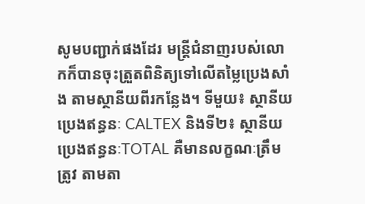សូមបញ្ជាក់ផងដែរ មន្ត្រីជំនាញរបស់លោកក៏បានចុះត្រួតពិនិត្យទៅលើតម្លៃប្រេងសាំង តាមស្ថានីយពីរកន្លែង។ ទីមួយ៖ ស្ថានីយប្រេងឥន្ធនៈ CALTEX និងទី២៖ ស្ថានីយប្រេងឥន្ធនៈTOTAL គឺមានលក្ខណៈត្រឹមត្រូវ តាមតា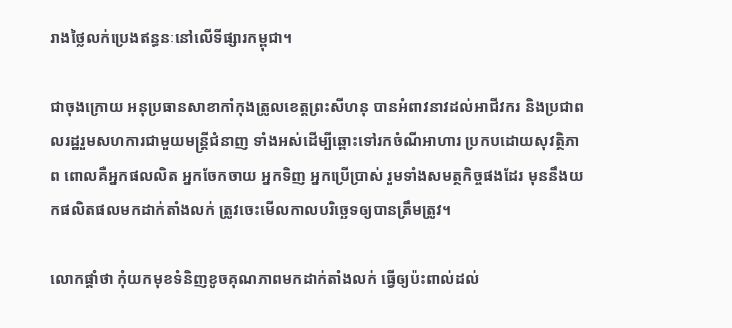រាងថ្លៃលក់ប្រេងឥន្ធនៈនៅលើទីផ្សារកម្ពុជា។

ជាចុងក្រោយ អនុប្រធានសាខាកាំកុងត្រូលខេត្តព្រះសីហនុ បានអំពាវនាវដល់អាជីវករ និងប្រជាពលរដ្ឋរួមសហការជាមួយមន្ត្រីជំនាញ ទាំងអស់ដើម្បីឆ្ពោះទៅរកចំណីអាហារ ប្រកបដោយសុវត្ថិភាព ពោលគឺអ្នកផលលិត អ្នកចែកចាយ អ្នកទិញ អ្នកប្រើប្រាស់ រួមទាំងសមត្ថកិច្ចផងដែរ មុននឹងយកផលិតផលមកដាក់តាំងលក់ ត្រូវចេះមើលកាលបរិច្ឆេទឲ្យបានត្រឹមត្រូវ។

លោកផ្តាំថា កុំយកមុខទំនិញខូចគុណភាពមកដាក់តាំងលក់ ធ្វើឲ្យប៉ះពាល់ដល់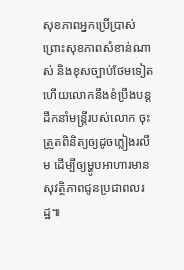សុខភាពអ្នកប្រើប្រាស់ ព្រោះសុខភាពសំខាន់ណាស់ និងខុសច្បាប់ថែមទៀត ហើយលោកនឹងខំប្រឹងបន្ដដឹកនាំមន្រ្តីរបស់លោក ចុះត្រួតពិនិត្យឲ្យដូចភ្លៀងរលឹម ដើម្បីឲ្យម្ហូបអាហារមានសុវត្ថិភាពជូនប្រជាពលរដ្ឋ៕